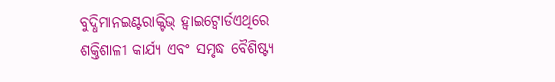ବୁଦ୍ଧିମାନଇଣ୍ଟରାକ୍ଟିଭ୍ ହ୍ୱାଇଟ୍ବୋର୍ଡଏଥିରେ ଶକ୍ତିଶାଳୀ କାର୍ଯ୍ୟ ଏବଂ ସମୃଦ୍ଧ ବୈଶିଷ୍ଟ୍ୟ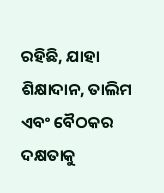ରହିଛି, ଯାହା ଶିକ୍ଷାଦାନ, ତାଲିମ ଏବଂ ବୈଠକର ଦକ୍ଷତାକୁ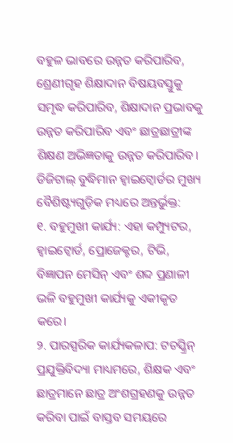ବହୁଳ ଭାବରେ ଉନ୍ନତ କରିପାରିବ, ଶ୍ରେଣୀଗୃହ ଶିକ୍ଷାଦାନ ବିଷୟବସ୍ତୁକୁ ସମୃଦ୍ଧ କରିପାରିବ, ଶିକ୍ଷାଦାନ ପ୍ରଭାବକୁ ଉନ୍ନତ କରିପାରିବ ଏବଂ ଛାତ୍ରଛାତ୍ରୀଙ୍କ ଶିକ୍ଷଣ ଅଭିଜ୍ଞତାକୁ ଉନ୍ନତ କରିପାରିବ। ଡିଜିଟାଲ୍ ବୁଦ୍ଧିମାନ ହ୍ୱାଇଟ୍ବୋର୍ଡର ମୁଖ୍ୟ ବୈଶିଷ୍ଟ୍ୟଗୁଡ଼ିକ ମଧ୍ୟରେ ଅନ୍ତର୍ଭୁକ୍ତ:
୧. ବହୁମୁଖୀ କାର୍ଯ୍ୟ: ଏହା କମ୍ପ୍ୟୁଟର, ହ୍ୱାଇଟ୍ବୋର୍ଡ, ପ୍ରୋଜେକ୍ଟର, ଟିଭି, ବିଜ୍ଞାପନ ମେସିନ୍ ଏବଂ ଶବ୍ଦ ପ୍ରଣାଳୀ ଭଳି ବହୁମୁଖୀ କାର୍ଯ୍ୟକୁ ଏକୀକୃତ କରେ।
୨. ପାରସ୍ପରିକ କାର୍ଯ୍ୟକଳାପ: ଟଚସ୍କ୍ରିନ୍ ପ୍ରଯୁକ୍ତିବିଦ୍ୟା ମାଧ୍ୟମରେ, ଶିକ୍ଷକ ଏବଂ ଛାତ୍ରମାନେ ଛାତ୍ର ଅଂଶଗ୍ରହଣକୁ ଉନ୍ନତ କରିବା ପାଇଁ ବାସ୍ତବ ସମୟରେ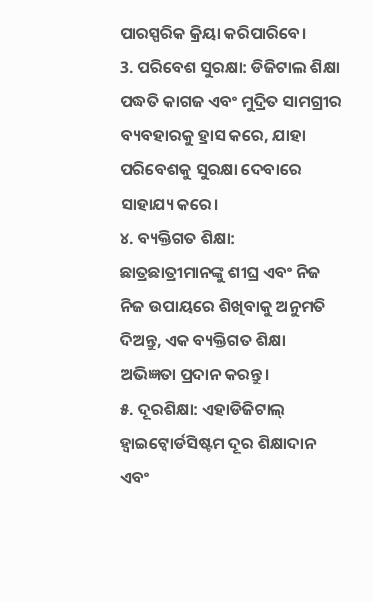ପାରସ୍ପରିକ କ୍ରିୟା କରିପାରିବେ।
3. ପରିବେଶ ସୁରକ୍ଷା: ଡିଜିଟାଲ ଶିକ୍ଷା ପଦ୍ଧତି କାଗଜ ଏବଂ ମୁଦ୍ରିତ ସାମଗ୍ରୀର ବ୍ୟବହାରକୁ ହ୍ରାସ କରେ, ଯାହା ପରିବେଶକୁ ସୁରକ୍ଷା ଦେବାରେ ସାହାଯ୍ୟ କରେ।
୪. ବ୍ୟକ୍ତିଗତ ଶିକ୍ଷା: ଛାତ୍ରଛାତ୍ରୀମାନଙ୍କୁ ଶୀଘ୍ର ଏବଂ ନିଜ ନିଜ ଉପାୟରେ ଶିଖିବାକୁ ଅନୁମତି ଦିଅନ୍ତୁ, ଏକ ବ୍ୟକ୍ତିଗତ ଶିକ୍ଷା ଅଭିଜ୍ଞତା ପ୍ରଦାନ କରନ୍ତୁ।
୫. ଦୂରଶିକ୍ଷା: ଏହାଡିଜିଟାଲ୍ ହ୍ୱାଇଟ୍ବୋର୍ଡସିଷ୍ଟମ ଦୂର ଶିକ୍ଷାଦାନ ଏବଂ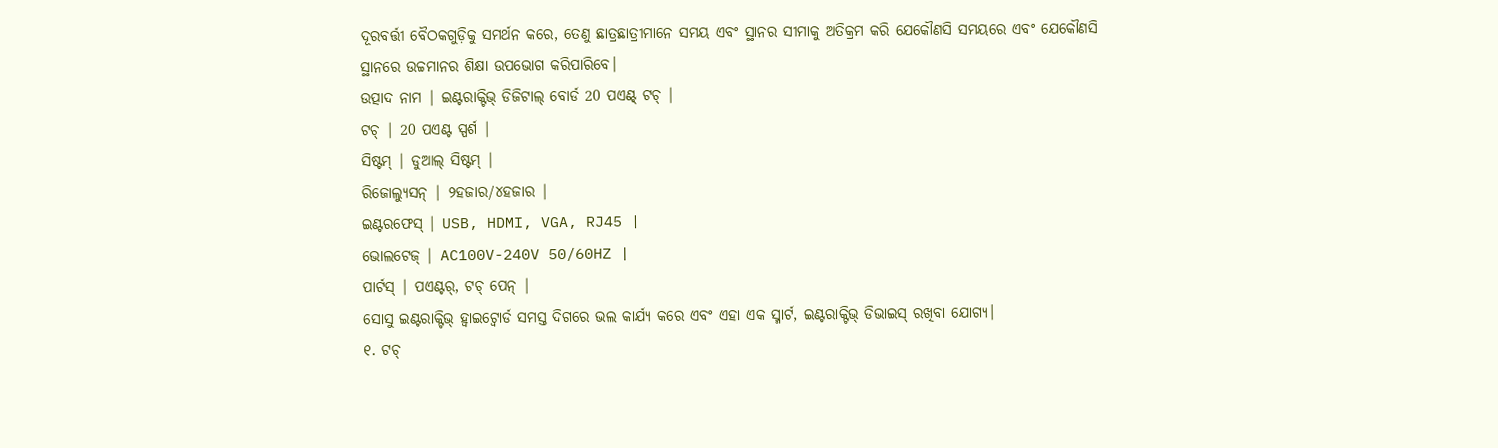ଦୂରବର୍ତ୍ତୀ ବୈଠକଗୁଡ଼ିକୁ ସମର୍ଥନ କରେ, ତେଣୁ ଛାତ୍ରଛାତ୍ରୀମାନେ ସମୟ ଏବଂ ସ୍ଥାନର ସୀମାକୁ ଅତିକ୍ରମ କରି ଯେକୌଣସି ସମୟରେ ଏବଂ ଯେକୌଣସି ସ୍ଥାନରେ ଉଚ୍ଚମାନର ଶିକ୍ଷା ଉପଭୋଗ କରିପାରିବେ।
ଉତ୍ପାଦ ନାମ | ଇଣ୍ଟରାକ୍ଟିଭ୍ ଡିଜିଟାଲ୍ ବୋର୍ଡ 20 ପଏଣ୍ଟ୍ ଟଚ୍ |
ଟଚ୍ | 20 ପଏଣ୍ଟ ସ୍ପର୍ଶ |
ସିଷ୍ଟମ୍ | ଡୁଆଲ୍ ସିଷ୍ଟମ୍ |
ରିଜୋଲ୍ୟୁସନ୍ | ୨ହଜାର/୪ହଜାର |
ଇଣ୍ଟରଫେସ୍ | USB, HDMI, VGA, RJ45 |
ଭୋଲଟେଜ୍ | AC100V-240V 50/60HZ |
ପାର୍ଟସ୍ | ପଏଣ୍ଟର୍, ଟଚ୍ ପେନ୍ |
ସୋସୁ ଇଣ୍ଟରାକ୍ଟିଭ୍ ହ୍ୱାଇଟ୍ବୋର୍ଡ ସମସ୍ତ ଦିଗରେ ଭଲ କାର୍ଯ୍ୟ କରେ ଏବଂ ଏହା ଏକ ସ୍ମାର୍ଟ, ଇଣ୍ଟରାକ୍ଟିଭ୍ ଡିଭାଇସ୍ ରଖିବା ଯୋଗ୍ୟ।
୧. ଟଚ୍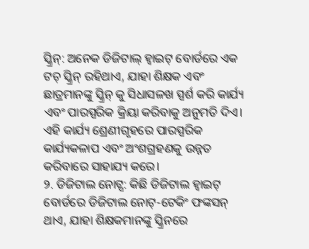ସ୍କ୍ରିନ୍: ଅନେକ ଡିଜିଟାଲ୍ ହ୍ୱାଇଟ୍ ବୋର୍ଡରେ ଏକ ଟଚ୍ ସ୍କ୍ରିନ୍ ରହିଥାଏ, ଯାହା ଶିକ୍ଷକ ଏବଂ ଛାତ୍ରମାନଙ୍କୁ ସ୍କ୍ରିନ୍ କୁ ସିଧାସଳଖ ସ୍ପର୍ଶ କରି କାର୍ଯ୍ୟ ଏବଂ ପାରସ୍ପରିକ କ୍ରିୟା କରିବାକୁ ଅନୁମତି ଦିଏ। ଏହି କାର୍ଯ୍ୟ ଶ୍ରେଣୀଗୃହରେ ପାରସ୍ପରିକ କାର୍ଯ୍ୟକଳାପ ଏବଂ ଅଂଶଗ୍ରହଣକୁ ଉନ୍ନତ କରିବାରେ ସାହାଯ୍ୟ କରେ।
୨. ଡିଜିଟାଲ ନୋଟ୍ସ: କିଛି ଡିଜିଟାଲ ହ୍ୱାଇଟ୍ ବୋର୍ଡରେ ଡିଜିଟାଲ ନୋଟ୍-ଟେକିଂ ଫଙ୍କସନ୍ ଥାଏ, ଯାହା ଶିକ୍ଷକମାନଙ୍କୁ ସ୍କ୍ରିନରେ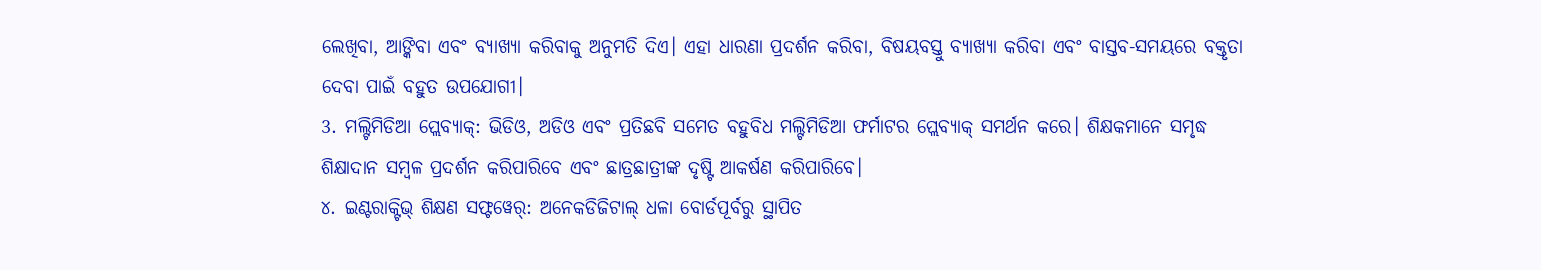ଲେଖିବା, ଆଙ୍କିବା ଏବଂ ବ୍ୟାଖ୍ୟା କରିବାକୁ ଅନୁମତି ଦିଏ। ଏହା ଧାରଣା ପ୍ରଦର୍ଶନ କରିବା, ବିଷୟବସ୍ତୁ ବ୍ୟାଖ୍ୟା କରିବା ଏବଂ ବାସ୍ତବ-ସମୟରେ ବକ୍ତୃତା ଦେବା ପାଇଁ ବହୁତ ଉପଯୋଗୀ।
3. ମଲ୍ଟିମିଡିଆ ପ୍ଲେବ୍ୟାକ୍: ଭିଡିଓ, ଅଡିଓ ଏବଂ ପ୍ରତିଛବି ସମେତ ବହୁବିଧ ମଲ୍ଟିମିଡିଆ ଫର୍ମାଟର ପ୍ଲେବ୍ୟାକ୍ ସମର୍ଥନ କରେ। ଶିକ୍ଷକମାନେ ସମୃଦ୍ଧ ଶିକ୍ଷାଦାନ ସମ୍ବଳ ପ୍ରଦର୍ଶନ କରିପାରିବେ ଏବଂ ଛାତ୍ରଛାତ୍ରୀଙ୍କ ଦୃଷ୍ଟି ଆକର୍ଷଣ କରିପାରିବେ।
୪. ଇଣ୍ଟରାକ୍ଟିଭ୍ ଶିକ୍ଷଣ ସଫ୍ଟୱେର୍: ଅନେକଡିଜିଟାଲ୍ ଧଳା ବୋର୍ଡପୂର୍ବରୁ ସ୍ଥାପିତ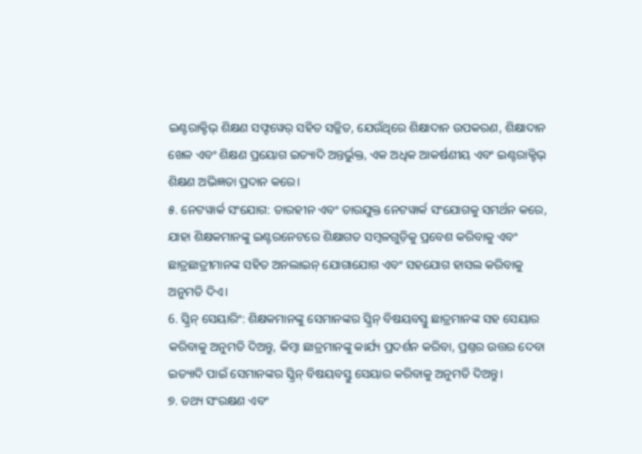ଇଣ୍ଟରାକ୍ଟିଭ୍ ଶିକ୍ଷଣ ସଫ୍ଟୱେର୍ ସହିତ ସଜ୍ଜିତ, ଯେଉଁଥିରେ ଶିକ୍ଷାଦାନ ଉପକରଣ, ଶିକ୍ଷାଦାନ ଖେଳ ଏବଂ ଶିକ୍ଷଣ ପ୍ରୟୋଗ ଇତ୍ୟାଦି ଅନ୍ତର୍ଭୁକ୍ତ, ଏକ ଅଧିକ ଆକର୍ଷଣୀୟ ଏବଂ ଇଣ୍ଟରାକ୍ଟିଭ୍ ଶିକ୍ଷଣ ଅଭିଜ୍ଞତା ପ୍ରଦାନ କରେ।
୫. ନେଟୱାର୍କ ସଂଯୋଗ: ତାରହୀନ ଏବଂ ତାରଯୁକ୍ତ ନେଟୱାର୍କ ସଂଯୋଗକୁ ସମର୍ଥନ କରେ, ଯାହା ଶିକ୍ଷକମାନଙ୍କୁ ଇଣ୍ଟରନେଟରେ ଶିକ୍ଷାଗତ ସମ୍ବଳଗୁଡ଼ିକୁ ପ୍ରବେଶ କରିବାକୁ ଏବଂ ଛାତ୍ରଛାତ୍ରୀମାନଙ୍କ ସହିତ ଅନଲାଇନ୍ ଯୋଗାଯୋଗ ଏବଂ ସହଯୋଗ ହାସଲ କରିବାକୁ ଅନୁମତି ଦିଏ।
6. ସ୍କ୍ରିନ୍ ସେୟାରିଂ: ଶିକ୍ଷକମାନଙ୍କୁ ସେମାନଙ୍କର ସ୍କ୍ରିନ୍ ବିଷୟବସ୍ତୁ ଛାତ୍ରମାନଙ୍କ ସହ ସେୟାର କରିବାକୁ ଅନୁମତି ଦିଅନ୍ତୁ, କିମ୍ବା ଛାତ୍ରମାନଙ୍କୁ କାର୍ଯ୍ୟ ପ୍ରଦର୍ଶନ କରିବା, ପ୍ରଶ୍ନର ଉତ୍ତର ଦେବା ଇତ୍ୟାଦି ପାଇଁ ସେମାନଙ୍କର ସ୍କ୍ରିନ୍ ବିଷୟବସ୍ତୁ ସେୟାର କରିବାକୁ ଅନୁମତି ଦିଅନ୍ତୁ।
୭. ତଥ୍ୟ ସଂରକ୍ଷଣ ଏବଂ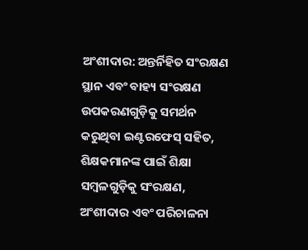ଅଂଶୀଦାର: ଅନ୍ତର୍ନିହିତ ସଂରକ୍ଷଣ ସ୍ଥାନ ଏବଂ ବାହ୍ୟ ସଂରକ୍ଷଣ ଉପକରଣଗୁଡ଼ିକୁ ସମର୍ଥନ କରୁଥିବା ଇଣ୍ଟରଫେସ୍ ସହିତ, ଶିକ୍ଷକମାନଙ୍କ ପାଇଁ ଶିକ୍ଷା ସମ୍ବଳଗୁଡ଼ିକୁ ସଂରକ୍ଷଣ, ଅଂଶୀଦାର ଏବଂ ପରିଚାଳନା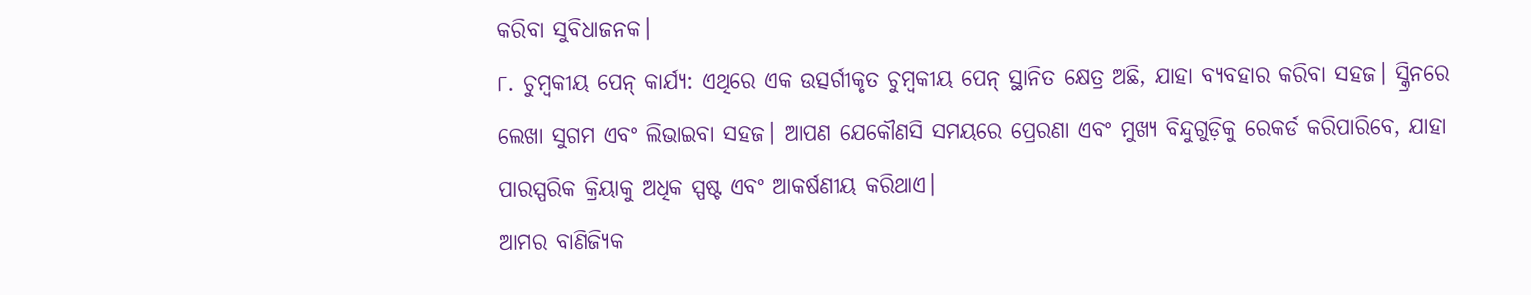କରିବା ସୁବିଧାଜନକ।
୮. ଚୁମ୍ବକୀୟ ପେନ୍ କାର୍ଯ୍ୟ: ଏଥିରେ ଏକ ଉତ୍ସର୍ଗୀକୃତ ଚୁମ୍ବକୀୟ ପେନ୍ ସ୍ଥାନିତ କ୍ଷେତ୍ର ଅଛି, ଯାହା ବ୍ୟବହାର କରିବା ସହଜ। ସ୍କ୍ରିନରେ ଲେଖା ସୁଗମ ଏବଂ ଲିଭାଇବା ସହଜ। ଆପଣ ଯେକୌଣସି ସମୟରେ ପ୍ରେରଣା ଏବଂ ମୁଖ୍ୟ ବିନ୍ଦୁଗୁଡ଼ିକୁ ରେକର୍ଡ କରିପାରିବେ, ଯାହା ପାରସ୍ପରିକ କ୍ରିୟାକୁ ଅଧିକ ସ୍ପଷ୍ଟ ଏବଂ ଆକର୍ଷଣୀୟ କରିଥାଏ।
ଆମର ବାଣିଜ୍ୟିକ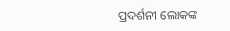ପ୍ରଦର୍ଶନୀ ଲୋକଙ୍କ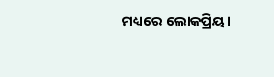ମଧ୍ୟରେ ଲୋକପ୍ରିୟ।